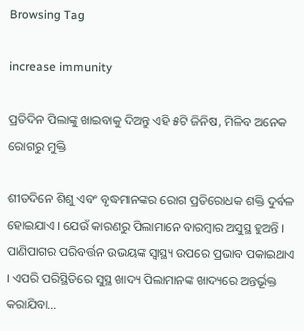Browsing Tag

increase immunity

ପ୍ରତିଦିନ ପିଲାଙ୍କୁ ଖାଇବାକୁ ଦିଅନ୍ତୁ ଏହି ୫ଟି ଜିନିଷ, ମିଳିବ ଅନେକ ରୋଗରୁ ମୁକ୍ତି

ଶୀତଦିନେ ଶିଶୁ ଏବଂ ବୃଦ୍ଧମାନଙ୍କର ରୋଗ ପ୍ରତିରୋଧକ ଶକ୍ତି ଦୁର୍ବଳ ହୋଇଯାଏ । ଯେଉଁ କାରଣରୁ ପିଲାମାନେ ବାରମ୍ବାର ଅସୁସ୍ଥ ହୁଅନ୍ତି । ପାଣିପାଗର ପରିବର୍ତ୍ତନ ଉଭୟଙ୍କ ସ୍ୱାସ୍ଥ୍ୟ ଉପରେ ପ୍ରଭାବ ପକାଇଥାଏ । ଏପରି ପରିସ୍ଥିତିରେ ସୁସ୍ଥ ଖାଦ୍ୟ ପିଲାମାନଙ୍କ ଖାଦ୍ୟରେ ଅନ୍ତର୍ଭୂକ୍ତ କରାଯିବା…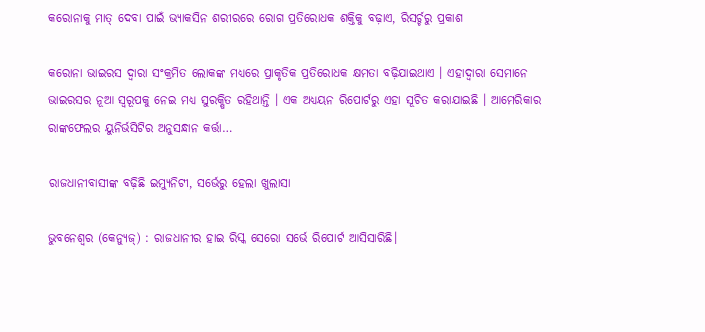କରୋନାକୁ ମାତ୍ ଦେବା ପାଇଁ ଭ୍ୟାକସିନ ଶରୀରରେ ରୋଗ ପ୍ରତିରୋଧକ ଶକ୍ତିକୁ ବଢ଼ାଏ, ରିସର୍ଚ୍ଚରୁ ପ୍ରକାଶ

କରୋନା ଭାଇରସ ଦ୍ୱାରା ସଂକ୍ରମିତ ଲୋକଙ୍କ ମଧ୍ୟରେ ପ୍ରାକୃତିକ ପ୍ରତିରୋଧକ କ୍ଷମତା ବଢ଼ିଯାଇଥାଏ । ଏହାଦ୍ୱାରା ସେମାନେ ଭାଇରସର ନୂଆ ସ୍ୱରୂପକୁ ନେଇ ମଧ୍ୟ ସୁରକ୍ଷିତ ରହିଥାନ୍ତି । ଏକ ଅଧ୍ୟୟନ ରିପୋର୍ଟରୁ ଏହା ସୂଚିତ କରାଯାଇଛି । ଆମେରିକାର ରାଙ୍କଫେଲର ୟୁନିର୍ଭସିଟିର ଅନୁସନ୍ଧାନ କର୍ତ୍ତା…

ରାଜଧାନୀବାସୀଙ୍କ ବଢ଼ିଛି ଇମ୍ୟୁନିଟୀ, ସର୍ଭେରୁ ହେଲା ଖୁଲାସା

ଭୁବନେଶ୍ୱର (କେନ୍ୟୁଜ୍‌) : ରାଜଧାନୀର ହାଇ ରିସ୍କ ସେରୋ ସର୍ଭେ ରିପୋର୍ଟ ଆସିସାରିଛି।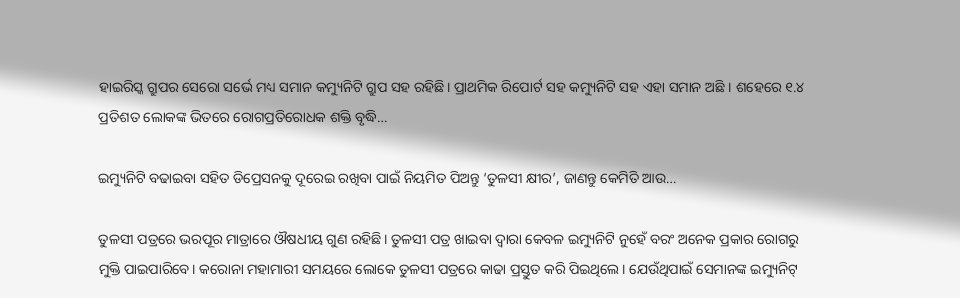ହାଇରିସ୍କ ଗ୍ରୁପର ସେରୋ ସର୍ଭେ ମଧ୍ୟ ସମାନ କମ୍ୟୁନିଟି ଗ୍ରୁପ ସହ ରହିଛି। ପ୍ରାଥମିକ ରିପୋର୍ଟ ସହ କମ୍ୟୁନିଟି ସହ ଏହା ସମାନ ଅଛି । ଶହେରେ ୧.୪ ପ୍ରତିଶତ ଲୋକଙ୍କ ଭିତରେ ରୋଗପ୍ରତିରୋଧକ ଶକ୍ତି ବୃଦ୍ଧି…

ଇମ୍ୟୁନିଟି ବଢାଇବା ସହିତ ଡିପ୍ରେସନକୁ ଦୂରେଇ ରଖିବା ପାଇଁ ନିୟମିତ ପିଅନ୍ତୁ ‘ତୁଳସୀ କ୍ଷୀର’, ଜାଣନ୍ତୁ କେମିତି ଆଉ…

ତୁଳସୀ ପତ୍ରରେ ଭରପୂର ମାତ୍ରାରେ ଔଷଧୀୟ ଗୁଣ ରହିଛି। ତୁଳସୀ ପତ୍ର ଖାଇବା ଦ୍ୱାରା କେବଳ ଇମ୍ୟୁନିଟି ନୁହେଁ ବରଂ ଅନେକ ପ୍ରକାର ରୋଗରୁ ମୁକ୍ତି ପାଇପାରିବେ। କରୋନା ମହାମାରୀ ସମୟରେ ଲୋକେ ତୁଳସୀ ପତ୍ରରେ କାଢା ପ୍ରସ୍ତୁତ କରି ପିଇଥିଲେ। ଯେଉଁଥିପାଇଁ ସେମାନଙ୍କ ଇମ୍ୟୁନିଟ୍‌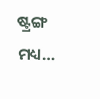ଷ୍ଟ୍ରଙ୍ଗ ମଧ୍ୟ…